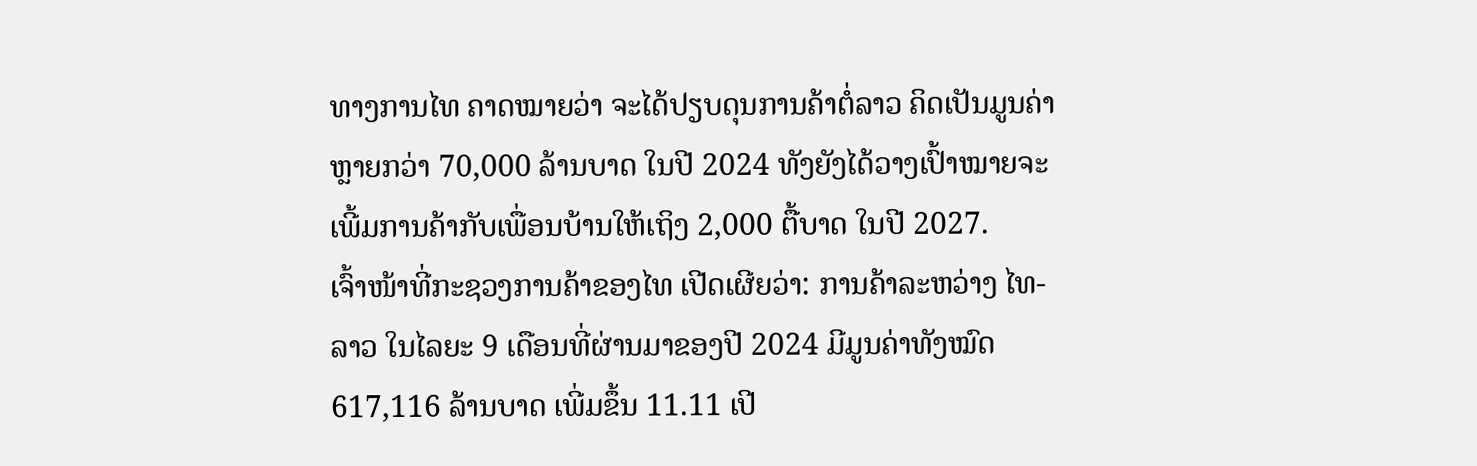ທາງການໄທ ຄາດໝາຍວ່າ ຈະໄດ້ປຽບດຸນການຄ້າຕໍ່ລາວ ຄິດເປັນມູນຄ່າຫຼາຍກວ່າ 70,000 ລ້ານບາດ ໃນປີ 2024 ທັງຍັງໄດ້ວາງເປົ້າໝາຍຈະເພີ້ມການຄ້າກັບເພື່ອນບ້ານໃຫ້ເຖິງ 2,000 ຕື້ບາດ ໃນປີ 2027.
ເຈົ້າໜ້າທີ່ກະຊວງການຄ້າຂອງໄທ ເປີດເຜີຍວ່າ: ການຄ້າລະຫວ່າງ ໄທ-ລາວ ໃນໄລຍະ 9 ເດືອນທີ່ຜ່ານມາຂອງປີ 2024 ມີມູນຄ່າທັງໝົດ 617,116 ລ້ານບາດ ເພີ່ມຂຶ້ນ 11.11 ເປີ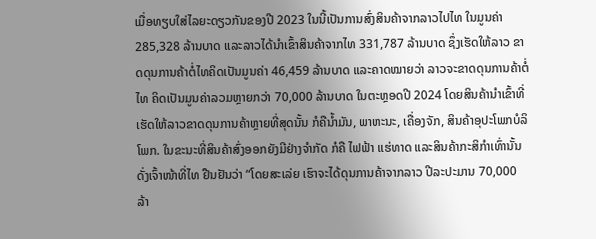ເມື່ອທຽບໃສ່ໄລຍະດຽວກັນຂອງປີ 2023 ໃນນີ້ເປັນການສົ່ງສິນຄ້າຈາກລາວໄປໄທ ໃນມູນຄ່າ 285,328 ລ້ານບາດ ແລະລາວໄດ້ນຳເຂົ້າສິນຄ້າຈາກໄທ 331,787 ລ້ານບາດ ຊຶ່ງເຮັດໃຫ້ລາວ ຂາດດຸນການຄ້າຕໍ່ໄທຄິດເປັນມູນຄ່າ 46,459 ລ້ານບາດ ແລະຄາດໝາຍວ່າ ລາວຈະຂາດດຸນການຄ້າຕໍ່ໄທ ຄິດເປັນມູນຄ່າລວມຫຼາຍກວ່າ 70,000 ລ້ານບາດ ໃນຕະຫຼອດປີ 2024 ໂດຍສິນຄ້ານຳເຂົ້າທີ່ເຮັດໃຫ້ລາວຂາດດຸນການຄ້າຫຼາຍທີ່ສຸດນັ້ນ ກໍຄືນ້ຳມັນ, ພາຫະນະ, ເຄື່ອງຈັກ, ສິນຄ້າອຸປະໂພກບໍລິໂພກ. ໃນຂະນະທີ່ສິນຄ້າສົ່ງອອກຍັງມີຢ່າງຈຳກັດ ກໍຄື ໄຟຟ້າ ແຮ່ທາດ ແລະສິນຄ້າກະສິກຳເທົ່ານັ້ນ ດັ່ງເຈົ້າໜ້າທີ່ໄທ ຢືນຢັນວ່າ “ໂດຍສະເລ່ຍ ເຮົາຈະໄດ້ດຸນການຄ້າຈາກລາວ ປີລະປະມານ 70,000 ລ້າ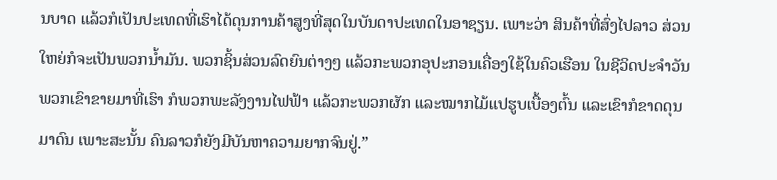ນບາດ ແລ້ວກໍເປັນປະເທດທີ່ເຮົາໄດ້ດຸນການຄ້າສູງທີ່ສຸດໃນບັນດາປະເທດໃນອາຊຽນ. ເພາະວ່າ ສິນຄ້າທີ່ສົ່ງໄປລາວ ສ່ວນໃຫຍ່ກໍຈະເປັນພວກນ້ຳມັນ. ພວກຊິ້ນສ່ວນລົດຍົນຕ່າງໆ ແລ້ວກະພວກອຸປະກອນເຄື່ອງໃຊ້ໃນຄົວເຮືອນ ໃນຊີວິດປະຈໍາວັນ ພວກເຂົາຂາຍມາທີ່ເຮົາ ກໍພວກພະລັງງານໄຟຟ້າ ແລ້ວກະພວກຜັກ ແລະໝາກໄມ້ແປຮູບເບື້ອງຕົ້ນ ແລະເຂົາກໍຂາດດຸນມາດົນ ເພາະສະນັ້ນ ຄົນລາວກໍຍັງມີບັນຫາຄວາມຍາກຈົນຢູ່.”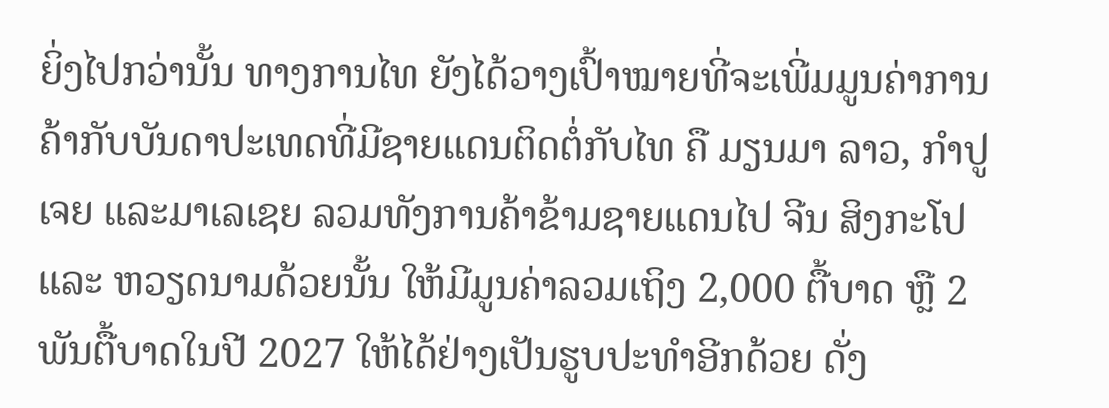ຍິ່ງໄປກວ່ານັ້ນ ທາງການໄທ ຍັງໄດ້ວາງເປົ້າໝາຍທີ່ຈະເພີ່ມມູນຄ່າການຄ້າກັບບັນດາປະເທດທີ່ມີຊາຍແດນຕິດຕໍ່ກັບໄທ ຄື ມຽນມາ ລາວ, ກຳປູເຈຍ ແລະມາເລເຊຍ ລວມທັງການຄ້າຂ້າມຊາຍແດນໄປ ຈີນ ສິງກະໂປ ແລະ ຫວຽດນາມດ້ວຍນັ້ນ ໃຫ້ມີມູນຄ່າລວມເຖິງ 2,000 ຕື້ບາດ ຫຼື 2 ພັນຕື້ບາດໃນປີ 2027 ໃຫ້ໄດ້ຢ່າງເປັນຮູບປະທຳອີກດ້ວຍ ດັ່ງ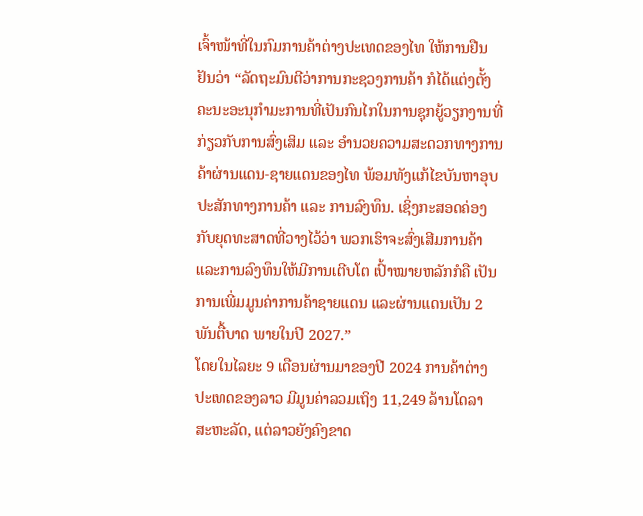ເຈົ້າໜ້າທີ່ໃນກົມການຄ້າຕ່າງປະເທດຂອງໄທ ໃຫ້ການຢືນຢັນວ່າ “ລັດຖະມົນຕີວ່າການກະຊວງການຄ້າ ກໍໄດ້ແຕ່ງຕັ້ງຄະນະອະນຸກຳມະການທີ່ເປັນກົນໄກໃນການຊຸກຍູ້ວຽກງານທີ່ກ່ຽວກັບການສົ່ງເສິມ ແລະ ອຳນວຍຄວາມສະດວກທາງການຄ້າຜ່ານແດນ-ຊາຍແດນຂອງໄທ ພ້ອມທັງແກ້ໄຂບັນຫາອຸບປະສັກທາງການຄ້າ ແລະ ການລົງທຶນ. ເຊິ່ງກະສອດຄ່ອງກັບຍຸດທະສາດທີ່ວາງໄວ້ວ່າ ພວກເຮົາຈະສົ່ງເສີມການຄ້າແລະການລົງທຶນໃຫ້ມີການເຕີບໂຕ ເປົ້າໝາຍຫລັກກໍຄື ເປັນການເພີ່ມມູນຄ່າການຄ້າຊາຍແດນ ແລະຜ່ານແດນເປັນ 2 ພັນຕື້ບາດ ພາຍໃນປີ 2027.”
ໂດຍໃນໄລຍະ 9 ເດືອນຜ່ານມາຂອງປີ 2024 ການຄ້າຕ່າງປະເທດຂອງລາວ ມີມູນຄ່າລວມເຖິງ 11,249 ລ້ານໂດລາ ສະຫະລັດ, ແຕ່ລາວຍັງຄົງຂາດ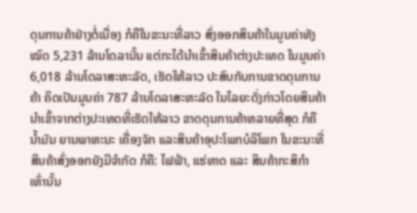ດຸນການຄ້າຢ່າງຕໍ່ເນື່ອງ ກໍຄືໃນຂະນະທີ່ລາວ ສົ່ງອອກສິນຄ້າໃນມູນຄ່າທັງໝົດ 5,231 ລ້ານໂດລານັ້ນ ແຕ່ກະໄດ້ນຳເຂົ້າສິນຄ້າຕ່າງປະເທດ ໃນມູນຄ່າ 6,018 ລ້ານໂດລາສະຫະລັດ, ເຮັດໃຫ້ລາວ ປະສົບກັບການຂາດດຸນການຄ້າ ຄິດເປັນມູນຄ່າ 787 ລ້ານໂດລາສະຫະລັດ ໃນໄລຍະດັ່ງກ່າວໂດຍສິນຄ້ານຳເຂົ້າຈາກຕ່າງປະເທດທີ່ເຮັດໃຫ້ລາວ ຂາດດຸນການຄ້າຫລາຍທີ່ສຸດ ກໍຄືນ້ຳມັນ ຍານພາຫະນະ ເຄື່ອງຈັກ ແລະສິນຄ້າອຸປະໂພກບໍລິໂພກ ໃນຂະນະທີ່ສິນຄ້າສົ່ງອອກຍັງມີຈຳກັດ ກໍຄື: ໄຟຟ້າ, ແຮ່ທາດ ແລະ ສິນຄ້າກະສິກຳ ເທົ່ານັ້ນ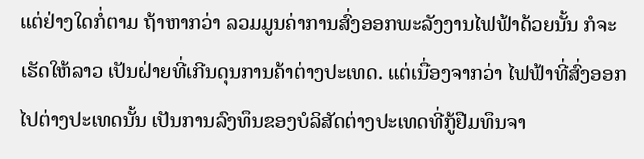ແຕ່ຢ່າງໃດກໍ່ຕາມ ຖ້າຫາກວ່າ ລວມມູນຄ່າການສົ່ງອອກພະລັງງານໄຟຟ້າດ້ວຍນັ້ນ ກໍຈະເຮັດໃຫ້ລາວ ເປັນຝ່າຍທີ່ເກີນດຸນການຄ້າຕ່າງປະເທດ. ແຕ່ເນື່ອງຈາກວ່າ ໄຟຟ້າທີ່ສົ່ງອອກໄປຕ່າງປະເທດນັ້ນ ເປັນການລົງທຶນຂອງບໍລິສັດຕ່າງປະເທດທີ່ກູ້ຢືມທຶນຈາ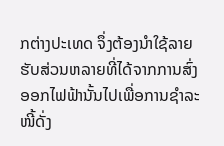ກຕ່າງປະເທດ ຈຶ່ງຕ້ອງນຳໃຊ້ລາຍຮັບສ່ວນຫລາຍທີ່ໄດ້ຈາກການສົ່ງອອກໄຟຟ້ານັ້ນໄປເພື່ອການຊຳລະໜີ້ດັ່ງ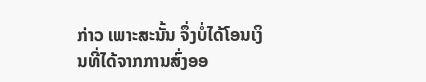ກ່າວ ເພາະສະນັ້ນ ຈຶ່ງບໍ່ໄດ້ໂອນເງິນທີ່ໄດ້ຈາກການສົ່ງອອ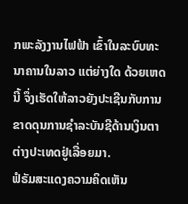ກພະລັງງານໄຟຟ້າ ເຂົ້າໃນລະບົບທະນາຄານໃນລາວ ແຕ່ຍ່າງໃດ ດ້ວຍເຫດນີ້ ຈຶ່ງເຮັດໃຫ້ລາວຍັງປະເຊີນກັບການຂາດດຸນການຊຳລະບັນຊີດ້ານເງິນຕາຕ່າງປະເທດຢູ່ເລື່ອຍມາ.
ຟໍຣັມສະແດງຄວາມຄິດເຫັນ